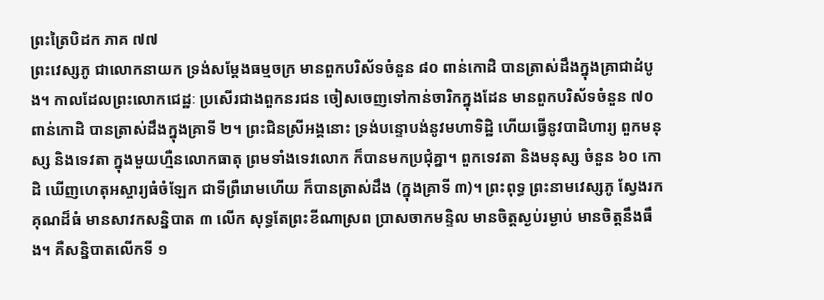ព្រះត្រៃបិដក ភាគ ៧៧
ព្រះវេស្សភូ ជាលោកនាយក ទ្រង់សម្តែងធម្មចក្រ មានពួកបរិស័ទចំនួន ៨០ ពាន់កោដិ បានត្រាស់ដឹងក្នុងគ្រាជាដំបូង។ កាលដែលព្រះលោកជេដ្ឋៈ ប្រសើរជាងពួកនរជន ចៀសចេញទៅកាន់ចារិកក្នុងដែន មានពួកបរិស័ទចំនួន ៧០ ពាន់កោដិ បានត្រាស់ដឹងក្នុងគ្រាទី ២។ ព្រះជិនស្រីអង្គនោះ ទ្រង់បន្ទោបង់នូវមហាទិដ្ឋិ ហើយធ្វើនូវបាដិហារ្យ ពួកមនុស្ស និងទេវតា ក្នុងមួយហ្មឺនលោកធាតុ ព្រមទាំងទេវលោក ក៏បានមកប្រជុំគ្នា។ ពួកទេវតា និងមនុស្ស ចំនួន ៦០ កោដិ ឃើញហេតុអស្ចារ្យធំចំឡែក ជាទីព្រឺរោមហើយ ក៏បានត្រាស់ដឹង (ក្នុងគ្រាទី ៣)។ ព្រះពុទ្ធ ព្រះនាមវេស្សភូ ស្វែងរកគុណដ៏ធំ មានសាវកសន្និបាត ៣ លើក សុទ្ធតែព្រះខីណាស្រព ប្រាសចាកមន្ទិល មានចិត្តស្ងប់រម្ងាប់ មានចិត្តនឹងធឹង។ គឺសន្និបាតលើកទី ១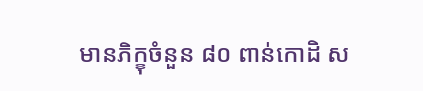មានភិក្ខុចំនួន ៨០ ពាន់កោដិ ស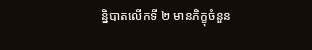ន្និបាតលើកទី ២ មានភិក្ខុចំនួន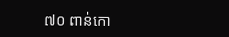៧០ ពាន់កោ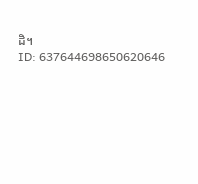ដិ។
ID: 637644698650620646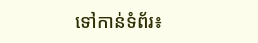ទៅកាន់ទំព័រ៖